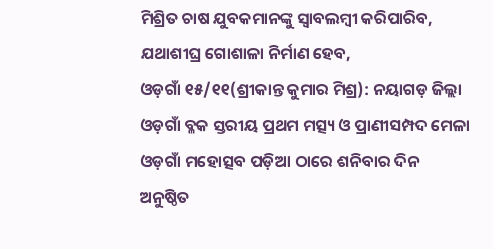ମିଶ୍ରିତ ଚାଷ ଯୁବକମାନଙ୍କୁ ସ୍ବାବଲମ୍ବୀ କରିପାରିବ, ଯଥାଶୀଘ୍ର ଗୋଶାଳା ନିର୍ମାଣ ହେବ,
ଓଡ଼ଗାଁ ୧୫/୧୧(ଶ୍ରୀକାନ୍ତ କୁମାର ମିଶ୍ର): ନୟାଗଡ଼ ଜିଲ୍ଲା ଓଡ଼ଗାଁ ବ୍ଳକ ସ୍ତରୀୟ ପ୍ରଥମ ମତ୍ସ୍ୟ ଓ ପ୍ରାଣୀସମ୍ପଦ ମେଳା ଓଡ଼ଗାଁ ମହୋତ୍ସବ ପଡ଼ିଆ ଠାରେ ଶନିବାର ଦିନ ଅନୁଷ୍ଠିତ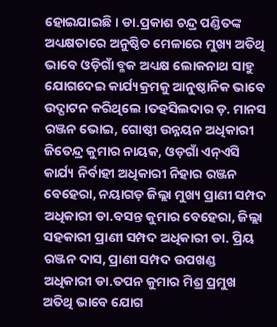ହୋଇଯାଇଛି । ଡା.ପ୍ରକାଶ ଚନ୍ଦ୍ର ପଣ୍ଡିତଙ୍କ ଅଧ୍ୟକ୍ଷତାରେ ଅନୁଷ୍ଠିତ ମେଳାରେ ମୁଖ୍ୟ ଅତିଥି ଭାବେ ଓଡ଼ିଗାଁ ବ୍ଳକ ଅଧ୍ୟକ୍ଷ ଲୋକନାଥ ସାହୁ ଯୋଗଦେଇ କାର୍ଯ୍ୟକ୍ରମକୁ ଆନୁଷ୍ଠାନିକ ଭାବେ ଉଦ୍ଘାଟନ କରିଥିଲେ ।ତହସିଲଦାର ଡ଼. ମାନସ ରଞ୍ଜନ ଭୋଇ, ଗୋଷ୍ଠୀ ଉନ୍ନୟନ ଅଧିକାରୀ ଜିତେନ୍ଦ୍ର କୁମାର ନାୟକ, ଓଡ଼ଗାଁ ଏନ୍ଏସି କାର୍ଯ୍ୟ ନିର୍ବାହୀ ଅଧିକାରୀ ନିହାର ରଞ୍ଜନ ବେହେରା, ନୟାଗଡ଼ ଜିଲ୍ଲା ମୁଖ୍ୟ ପ୍ରାଣୀ ସମ୍ପଦ ଅଧିକାରୀ ଡା.ବସନ୍ତ କୁମାର ବେହେରା, ଜିଲ୍ଲା ସହକାରୀ ପ୍ରାଣୀ ସମ୍ପଦ ଅଧିକାରୀ ଡା. ପ୍ରିୟ ରଞ୍ଜନ ଦାସ, ପ୍ରାଣୀ ସମ୍ପଦ ଉପଖଣ୍ଡ ଅଧିକାରୀ ଡା.ତପନ କୁମାର ମିଶ୍ର ପ୍ରମୁଖ ଅତିଥି ଭାବେ ଯୋଗ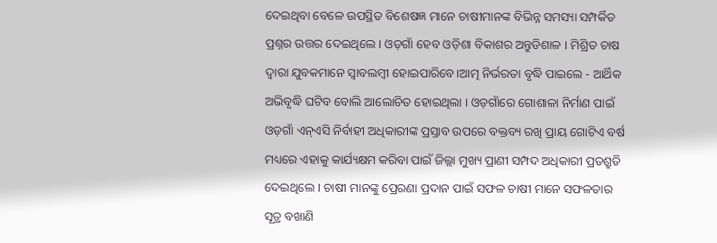ଦେଇଥିବା ବେଳେ ଉପସ୍ଥିତ ବିଶେଷଜ୍ଞ ମାନେ ଚାଷୀମାନଙ୍କ ବିଭିନ୍ନ ସମସ୍ୟା ସମ୍ପର୍କିତ ପ୍ରଶ୍ନର ଉତ୍ତର ଦେଇଥିଲେ । ଓଡ଼ଗାଁ ହେବ ଓଡ଼ିଶା ବିକାଶର ଅନ୍ତୁଡିଶାଳ । ମିଶ୍ରିତ ଚାଷ ଦ୍ବାରା ଯୁବକମାନେ ସ୍ବାବଲମ୍ବୀ ହୋଇପାରିବେ।ଆତ୍ମ ନିର୍ଭରତା ବୃଦ୍ଧି ପାଇଲେ - ଆର୍ଥିକ ଅଭିବୃଦ୍ଧି ଘଟିବ ବୋଲି ଆଲୋଚିତ ହୋଇଥିଲା । ଓଡ଼ଗାଁରେ ଗୋଶାଳା ନିର୍ମାଣ ପାଇଁ ଓଡ଼ଗାଁ ଏନ୍ଏସି ନିର୍ବାହୀ ଅଧିକାରୀଙ୍କ ପ୍ରସ୍ତାବ ଉପରେ ବକ୍ତବ୍ୟ ରଖି ପ୍ରାୟ ଗୋଟିଏ ବର୍ଷ ମଧ୍ୟରେ ଏହାକୁ କାର୍ଯ୍ୟକ୍ଷମ କରିବା ପାଇଁ ଜିଲ୍ଲା ମୁଖ୍ୟ ପ୍ରାଣୀ ସମ୍ପଦ ଅଧିକାରୀ ପ୍ରତଶ୍ରୁତି ଦେଇଥିଲେ । ଚାଷୀ ମାନଙ୍କୁ ପ୍ରେରଣା ପ୍ରଦାନ ପାଇଁ ସଫଳ ଚାଷୀ ମାନେ ସଫଳତାର ସୂତ୍ର ବଖାଣି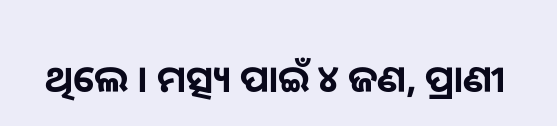ଥିଲେ । ମତ୍ସ୍ୟ ପାଇଁ ୪ ଜଣ, ପ୍ରାଣୀ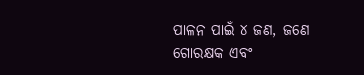ପାଳନ ପାଇଁ ୪ ଜଣ, ଜଣେ ଗୋରକ୍ଷକ ଏବଂ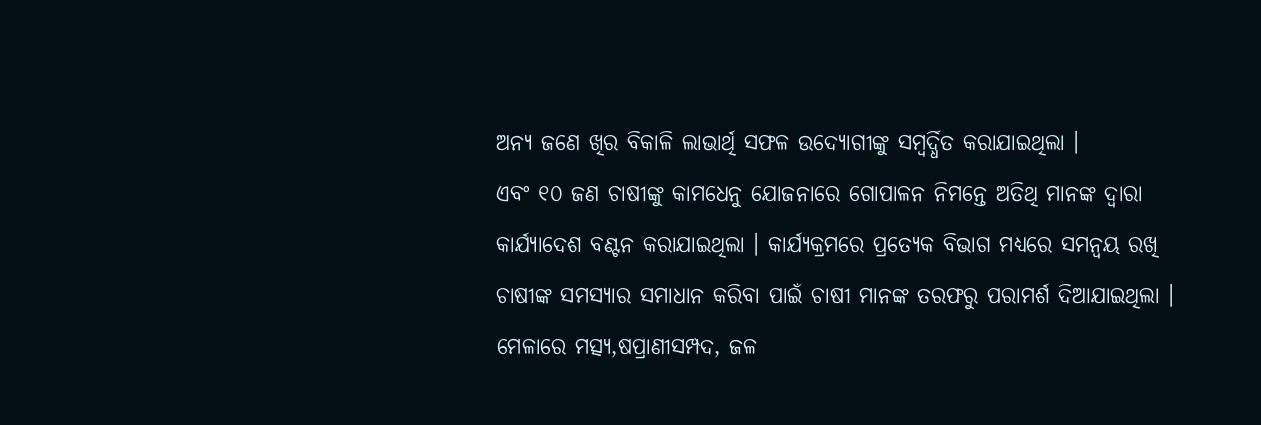ଅନ୍ୟ ଜଣେ ଖିର ବିକାଳି ଲାଭାର୍ଥି ସଫଳ ଉଦ୍ୟୋଗୀଙ୍କୁ ସମ୍ବର୍ଦ୍ଧିତ କରାଯାଇଥିଲା ।
ଏବଂ ୧୦ ଜଣ ଚାଷୀଙ୍କୁ କାମଧେନୁ ଯୋଜନାରେ ଗୋପାଳନ ନିମନ୍ତେ ଅତିଥି ମାନଙ୍କ ଦ୍ଵାରା କାର୍ଯ୍ୟାଦେଶ ବଣ୍ଟନ କରାଯାଇଥିଲା । କାର୍ଯ୍ୟକ୍ରମରେ ପ୍ରତ୍ୟେକ ବିଭାଗ ମଧ୍ୟରେ ସମନ୍ୱୟ ରଖି ଚାଷୀଙ୍କ ସମସ୍ୟାର ସମାଧାନ କରିବା ପାଇଁ ଚାଷୀ ମାନଙ୍କ ତରଫରୁ ପରାମର୍ଶ ଦିଆଯାଇଥିଲା । ମେଳାରେ ମତ୍ସ୍ୟ,ଷପ୍ରାଣୀସମ୍ପଦ, ଜଳ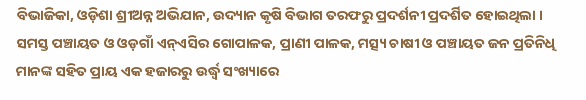ବିଭାଜିକା, ଓଡ଼ିଶା ଶ୍ରୀଅନ୍ନ ଅଭିଯାନ, ଉଦ୍ୟାନ କୃଷି ବିଭାଗ ତରଫରୁ ପ୍ରଦର୍ଶନୀ ପ୍ରଦର୍ଶିତ ହୋଇଥିଲା । ସମସ୍ତ ପଞ୍ଚାୟତ ଓ ଓଡ଼ଗାଁ ଏନ୍ଏସିର ଗୋପାଳକ, ପ୍ରାଣୀ ପାଳକ, ମତ୍ସ୍ୟ ଚାଷୀ ଓ ପଞ୍ଚାୟତ ଜନ ପ୍ରତିନିଧି ମାନଙ୍କ ସହିତ ପ୍ରାୟ ଏକ ହଜାରରୁ ଉର୍ଦ୍ଧ୍ବ ସଂଖ୍ୟାରେ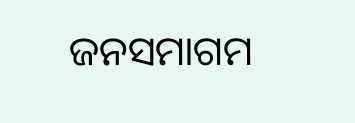ଜନସମାଗମ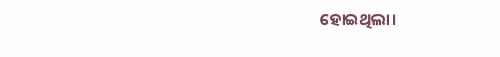ହୋଇଥିଲା।